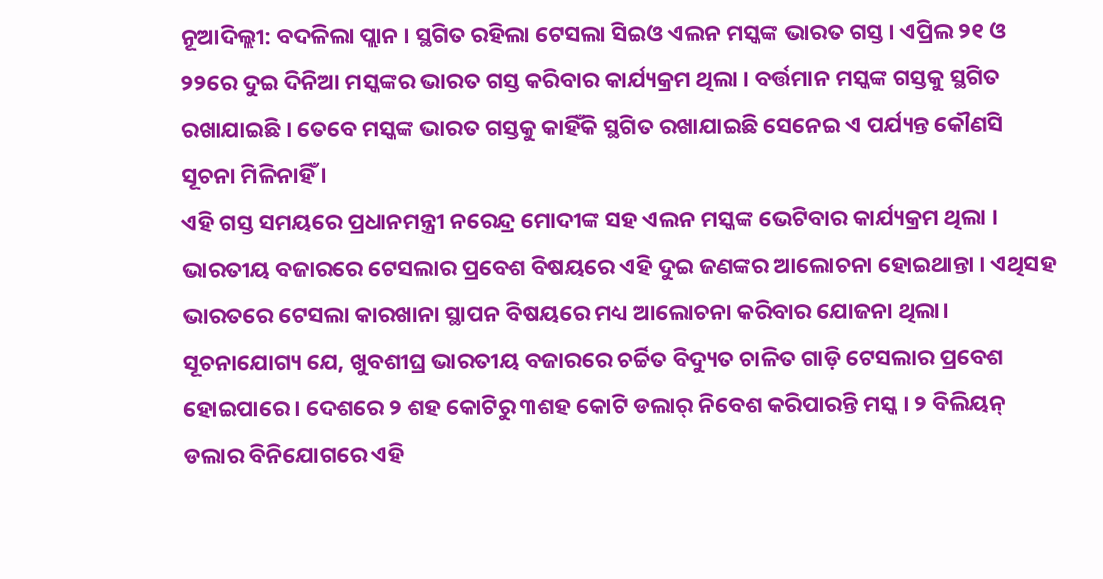ନୂଆଦିଲ୍ଲୀ: ବଦଳିଲା ପ୍ଲାନ । ସ୍ଥଗିତ ରହିଲା ଟେସଲା ସିଇଓ ଏଲନ ମସ୍କଙ୍କ ଭାରତ ଗସ୍ତ । ଏପ୍ରିଲ ୨୧ ଓ ୨୨ରେ ଦୁଇ ଦିନିଆ ମସ୍କଙ୍କର ଭାରତ ଗସ୍ତ କରିବାର କାର୍ଯ୍ୟକ୍ରମ ଥିଲା । ବର୍ତ୍ତମାନ ମସ୍କଙ୍କ ଗସ୍ତକୁ ସ୍ଥଗିତ ରଖାଯାଇଛି । ତେବେ ମସ୍କଙ୍କ ଭାରତ ଗସ୍ତକୁ କାହିଁକି ସ୍ଥଗିତ ରଖାଯାଇଛି ସେନେଇ ଏ ପର୍ଯ୍ୟନ୍ତ କୌଣସି ସୂଚନା ମିଳିନାହିଁ ।
ଏହି ଗସ୍ତ ସମୟରେ ପ୍ରଧାନମନ୍ତ୍ରୀ ନରେନ୍ଦ୍ର ମୋଦୀଙ୍କ ସହ ଏଲନ ମସ୍କଙ୍କ ଭେଟିବାର କାର୍ଯ୍ୟକ୍ରମ ଥିଲା । ଭାରତୀୟ ବଜାରରେ ଟେସଲାର ପ୍ରବେଶ ବିଷୟରେ ଏହି ଦୁଇ ଜଣଙ୍କର ଆଲୋଚନା ହୋଇଥାନ୍ତା । ଏଥିସହ ଭାରତରେ ଟେସଲା କାରଖାନା ସ୍ଥାପନ ବିଷୟରେ ମଧ୍ୟ ଆଲୋଚନା କରିବାର ଯୋଜନା ଥିଲା।
ସୂଚନାଯୋଗ୍ୟ ଯେ, ଖୁବଶୀଘ୍ର ଭାରତୀୟ ବଜାରରେ ଚର୍ଚ୍ଚିତ ବିଦ୍ୟୁତ ଚାଳିତ ଗାଡ଼ି ଟେସଲାର ପ୍ରବେଶ ହୋଇପାରେ । ଦେଶରେ ୨ ଶହ କୋଟିରୁ ୩ଶହ କୋଟି ଡଲାର୍ ନିବେଶ କରିପାରନ୍ତି ମସ୍କ । ୨ ବିଲିୟନ୍ ଡଲାର ବିନିଯୋଗରେ ଏହି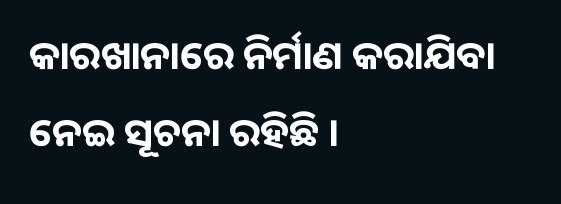କାରଖାନାରେ ନିର୍ମାଣ କରାଯିବା ନେଇ ସୂଚନା ରହିଛି ।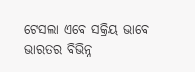ଟେସଲା ଏବେ ସକ୍ରିୟ ଭାବେ ଭାରତର ବିଭିନ୍ନ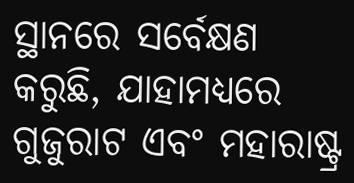ସ୍ଥାନରେ ସର୍ବେକ୍ଷଣ କରୁଛି, ଯାହାମଧ୍ୟରେ ଗୁଜୁରାଟ ଏବଂ ମହାରାଷ୍ଟ୍ର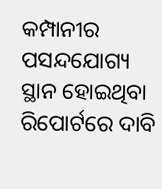କମ୍ପାନୀର ପସନ୍ଦଯୋଗ୍ୟ ସ୍ଥାନ ହୋଇଥିବା ରିପୋର୍ଟରେ ଦାବି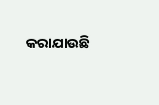କରାଯାଉଛି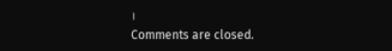।
Comments are closed.